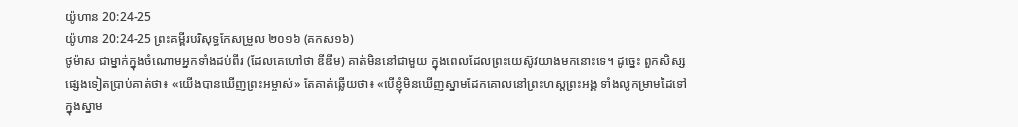យ៉ូហាន 20:24-25
យ៉ូហាន 20:24-25 ព្រះគម្ពីរបរិសុទ្ធកែសម្រួល ២០១៦ (គកស១៦)
ថូម៉ាស ជាម្នាក់ក្នុងចំណោមអ្នកទាំងដប់ពីរ (ដែលគេហៅថា ឌីឌីម) គាត់មិននៅជាមួយ ក្នុងពេលដែលព្រះយេស៊ូវយាងមកនោះទេ។ ដូច្នេះ ពួកសិស្សផ្សេងទៀតប្រាប់គាត់ថា៖ «យើងបានឃើញព្រះអម្ចាស់» តែគាត់ឆ្លើយថា៖ «បើខ្ញុំមិនឃើញស្នាមដែកគោលនៅព្រះហស្តព្រះអង្គ ទាំងលូកម្រាមដៃទៅក្នុងស្នាម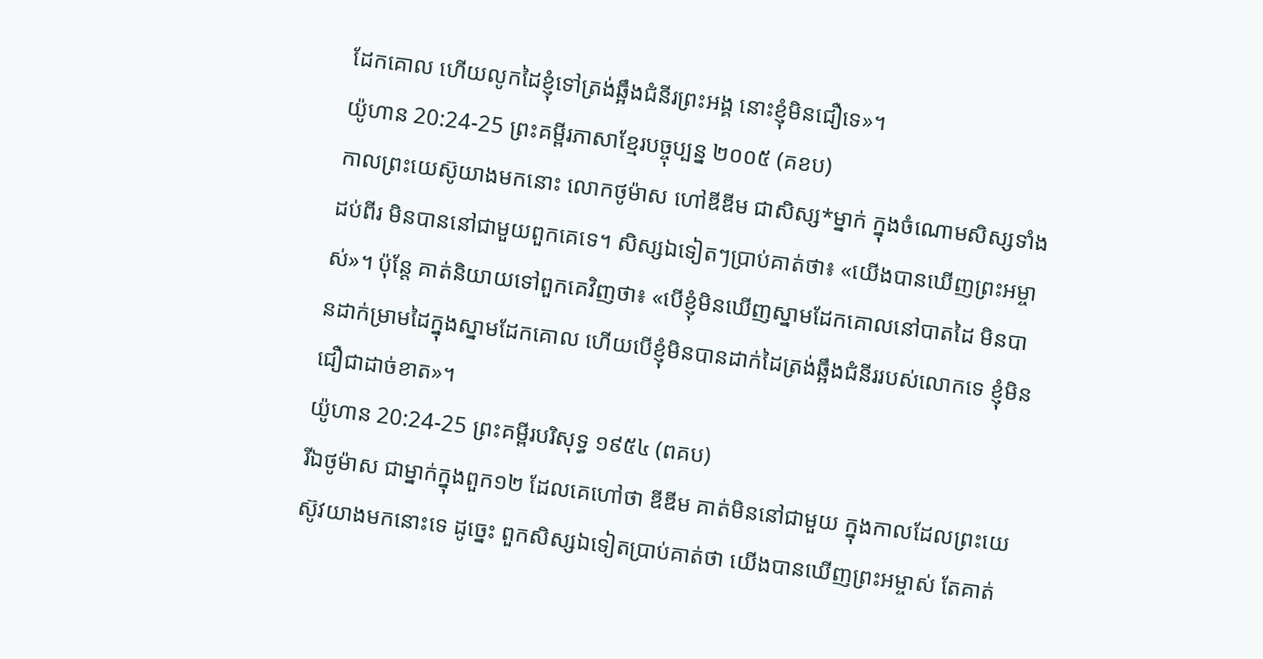ដែកគោល ហើយលូកដៃខ្ញុំទៅត្រង់ឆ្អឹងជំនីរព្រះអង្គ នោះខ្ញុំមិនជឿទេ»។
យ៉ូហាន 20:24-25 ព្រះគម្ពីរភាសាខ្មែរបច្ចុប្បន្ន ២០០៥ (គខប)
កាលព្រះយេស៊ូយាងមកនោះ លោកថូម៉ាស ហៅឌីឌីម ជាសិស្ស*ម្នាក់ ក្នុងចំណោមសិស្សទាំងដប់ពីរ មិនបាននៅជាមួយពួកគេទេ។ សិស្សឯទៀតៗប្រាប់គាត់ថា៖ «យើងបានឃើញព្រះអម្ចាស់»។ ប៉ុន្តែ គាត់និយាយទៅពួកគេវិញថា៖ «បើខ្ញុំមិនឃើញស្នាមដែកគោលនៅបាតដៃ មិនបានដាក់ម្រាមដៃក្នុងស្នាមដែកគោល ហើយបើខ្ញុំមិនបានដាក់ដៃត្រង់ឆ្អឹងជំនីររបស់លោកទេ ខ្ញុំមិនជឿជាដាច់ខាត»។
យ៉ូហាន 20:24-25 ព្រះគម្ពីរបរិសុទ្ធ ១៩៥៤ (ពគប)
រីឯថូម៉ាស ជាម្នាក់ក្នុងពួក១២ ដែលគេហៅថា ឌីឌីម គាត់មិននៅជាមួយ ក្នុងកាលដែលព្រះយេស៊ូវយាងមកនោះទេ ដូច្នេះ ពួកសិស្សឯទៀតប្រាប់គាត់ថា យើងបានឃើញព្រះអម្ចាស់ តែគាត់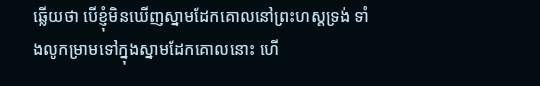ឆ្លើយថា បើខ្ញុំមិនឃើញស្នាមដែកគោលនៅព្រះហស្តទ្រង់ ទាំងលូកម្រាមទៅក្នុងស្នាមដែកគោលនោះ ហើ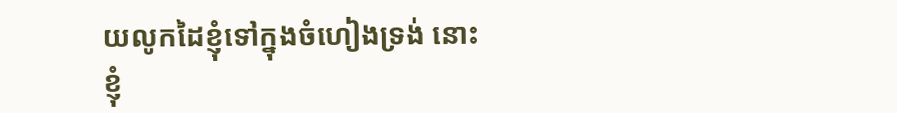យលូកដៃខ្ញុំទៅក្នុងចំហៀងទ្រង់ នោះខ្ញុំ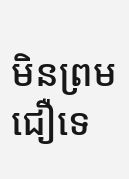មិនព្រមជឿទេ